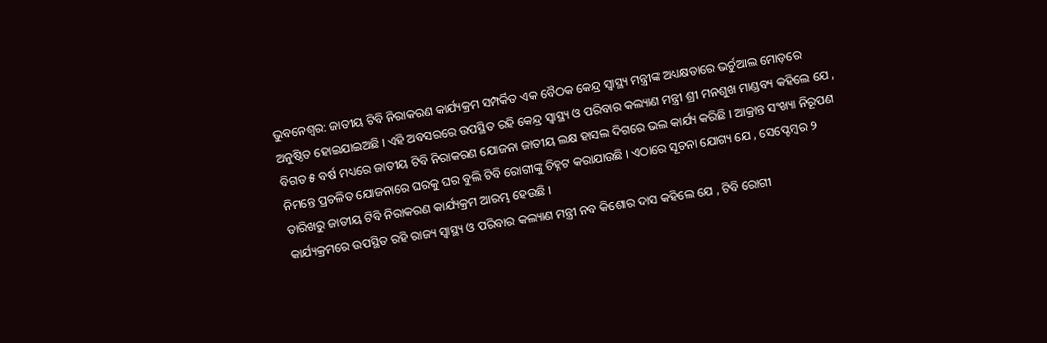ଭୁବନେଶ୍ବର: ଜାତୀୟ ଟିବି ନିରାକରଣ କାର୍ଯ୍ୟକ୍ରମ ସମ୍ପର୍କିତ ଏକ ବୈଠକ କେନ୍ଦ୍ର ସ୍ବାସ୍ଥ୍ୟ ମନ୍ତ୍ରୀଙ୍କ ଅଧ୍ୟକ୍ଷତାରେ ଭର୍ଚୁଆଲ ମୋଡ଼ରେ ଅନୁଷ୍ଠିତ ହୋଇଯାଇଅଛି । ଏହି ଅବସରରେ ଉପସ୍ଥିତ ରହି କେନ୍ଦ୍ର ସ୍ବାସ୍ଥ୍ୟ ଓ ପରିବାର କଲ୍ୟାଣ ମନ୍ତ୍ରୀ ଶ୍ରୀ ମନଶୁଖ ମାଣ୍ଡବ୍ୟ କହିଲେ ଯେ , ବିଗତ ୫ ବର୍ଷ ମଧ୍ୟରେ ଜାତୀୟ ଟିବି ନିରାକରଣ ଯୋଜନା ଜାତୀୟ ଲକ୍ଷ ହାସଲ ଦିଗରେ ଭଲ କାର୍ଯ୍ୟ କରିଛି । ଆକ୍ରାନ୍ତ ସଂଖ୍ୟା ନିରୂପଣ ନିମନ୍ତେ ପ୍ରଚଳିତ ଯୋଜନାରେ ଘରକୁ ଘର ବୁଲି ଟିବି ରୋଗୀଙ୍କୁ ଚିହ୍ନଟ କରାଯାଉଛି । ଏଠାରେ ସୂଚନା ଯୋଗ୍ୟ ଯେ , ସେପ୍ଟେମ୍ବର ୨ ତାରିଖରୁ ଜାତୀୟ ଟିବି ନିରାକରଣ କାର୍ଯ୍ୟକ୍ରମ ଆରମ୍ଭ ହେଉଛି ।
କାର୍ଯ୍ୟକ୍ରମରେ ଉପସ୍ଥିତ ରହି ରାଜ୍ୟ ସ୍ବାସ୍ଥ୍ୟ ଓ ପରିବାର କଲ୍ୟାଣ ମନ୍ତ୍ରୀ ନବ କିଶୋର ଦାସ କହିଲେ ଯେ , ଟିବି ରୋଗୀ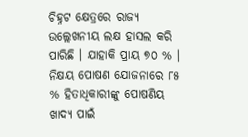ଚିହ୍ନଟ କ୍ଷେତ୍ରରେ ରାଜ୍ୟ ଉଲ୍ଲେଖନୀୟ ଲକ୍ଷ ହାସଲ କରି ପାରିଛି । ଯାହାକି ପ୍ରାୟ ୭୦ % । ନିକ୍ଷୟ ପୋଷଣ ଯୋଜନାରେ ୮୫ % ହିତାଧିକାରୀଙ୍କୁ ପୋଷଣିୟ ଖାଦ୍ୟ ପାଇଁ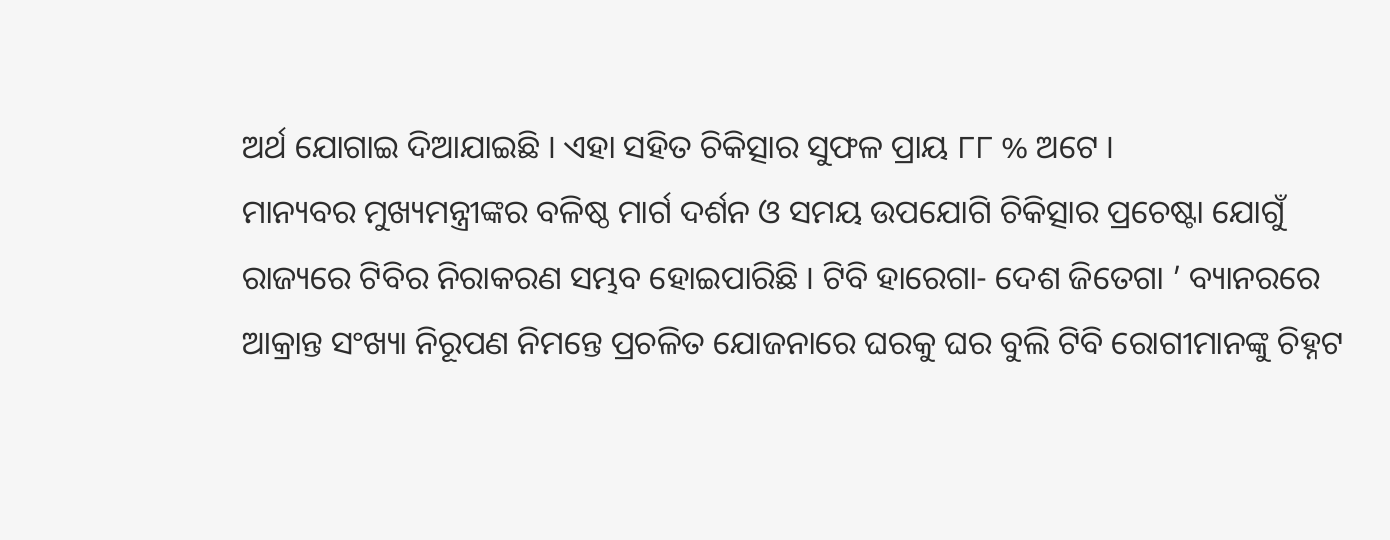ଅର୍ଥ ଯୋଗାଇ ଦିଆଯାଇଛି । ଏହା ସହିତ ଚିକିତ୍ସାର ସୁଫଳ ପ୍ରାୟ ୮୮ % ଅଟେ ।
ମାନ୍ୟବର ମୁଖ୍ୟମନ୍ତ୍ରୀଙ୍କର ବଳିଷ୍ଠ ମାର୍ଗ ଦର୍ଶନ ଓ ସମୟ ଉପଯୋଗି ଚିକିତ୍ସାର ପ୍ରଚେଷ୍ଟା ଯୋଗୁଁ ରାଜ୍ୟରେ ଟିବିର ନିରାକରଣ ସମ୍ଭବ ହୋଇପାରିଛି । ଟିବି ହାରେଗା- ଦେଶ ଜିତେଗା ’ ବ୍ୟାନରରେ ଆକ୍ରାନ୍ତ ସଂଖ୍ୟା ନିରୂପଣ ନିମନ୍ତେ ପ୍ରଚଳିତ ଯୋଜନାରେ ଘରକୁ ଘର ବୁଲି ଟିବି ରୋଗୀମାନଙ୍କୁ ଚିହ୍ନଟ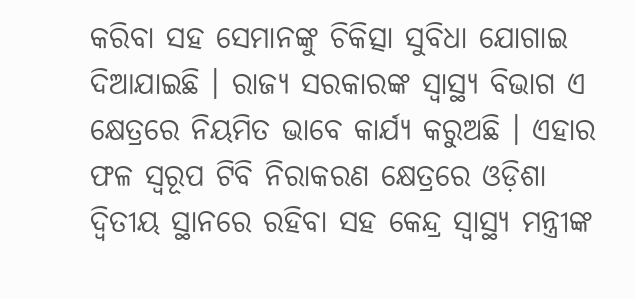କରିବା ସହ ସେମାନଙ୍କୁ ଚିକିତ୍ସା ସୁବିଧା ଯୋଗାଇ ଦିଆଯାଇଛି । ରାଜ୍ୟ ସରକାରଙ୍କ ସ୍ବାସ୍ଥ୍ୟ ବିଭାଗ ଏ କ୍ଷେତ୍ରରେ ନିୟମିତ ଭାବେ କାର୍ଯ୍ୟ କରୁଅଛି । ଏହାର ଫଳ ସ୍ୱରୂପ ଟିବି ନିରାକରଣ କ୍ଷେତ୍ରରେ ଓଡ଼ିଶା ଦ୍ବିତୀୟ ସ୍ଥାନରେ ରହିବା ସହ କେନ୍ଦ୍ର ସ୍ବାସ୍ଥ୍ୟ ମନ୍ତ୍ରୀଙ୍କ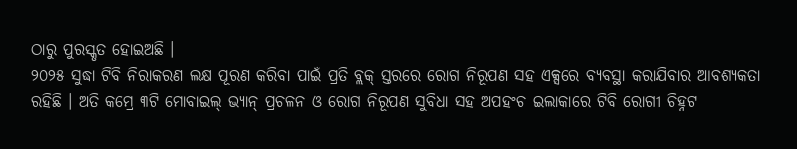ଠାରୁ ପୁରସ୍କୃତ ହୋଇଅଛି ।
୨୦୨୫ ସୁଦ୍ଧା ଟିବି ନିରାକରଣ ଲକ୍ଷ ପୂରଣ କରିବା ପାଇଁ ପ୍ରତି ବ୍ଲକ୍ ସ୍ତରରେ ରୋଗ ନିରୂପଣ ସହ ଏକ୍ସରେ ବ୍ୟବସ୍ଥା କରାଯିବାର ଆବଶ୍ୟକତା ରହିଛି । ଅତି କମ୍ରେ ୩ଟି ମୋବାଇଲ୍ ଭ୍ୟାନ୍ ପ୍ରଚଳନ ଓ ରୋଗ ନିରୂପଣ ସୁବିଧା ସହ ଅପହଂଚ ଇଲାକାରେ ଟିବି ରୋଗୀ ଚିହ୍ନଟ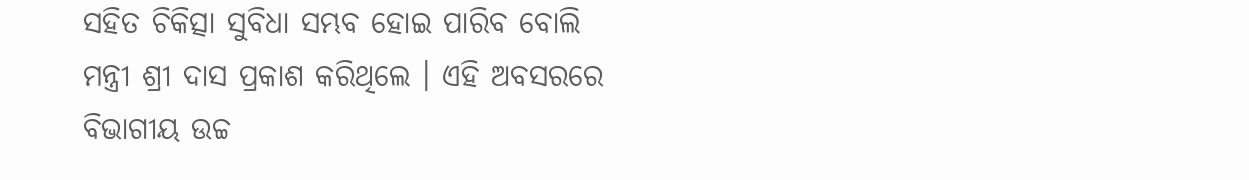ସହିତ ଚିକିତ୍ସା ସୁବିଧା ସମ୍ଭବ ହୋଇ ପାରିବ ବୋଲି ମନ୍ତ୍ରୀ ଶ୍ରୀ ଦାସ ପ୍ରକାଶ କରିଥିଲେ । ଏହି ଅବସରରେ ବିଭାଗୀୟ ଉଚ୍ଚ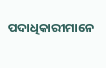ପଦାଧିକାରୀମାନେ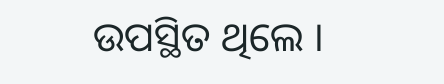ଉପସ୍ଥିତ ଥିଲେ ।